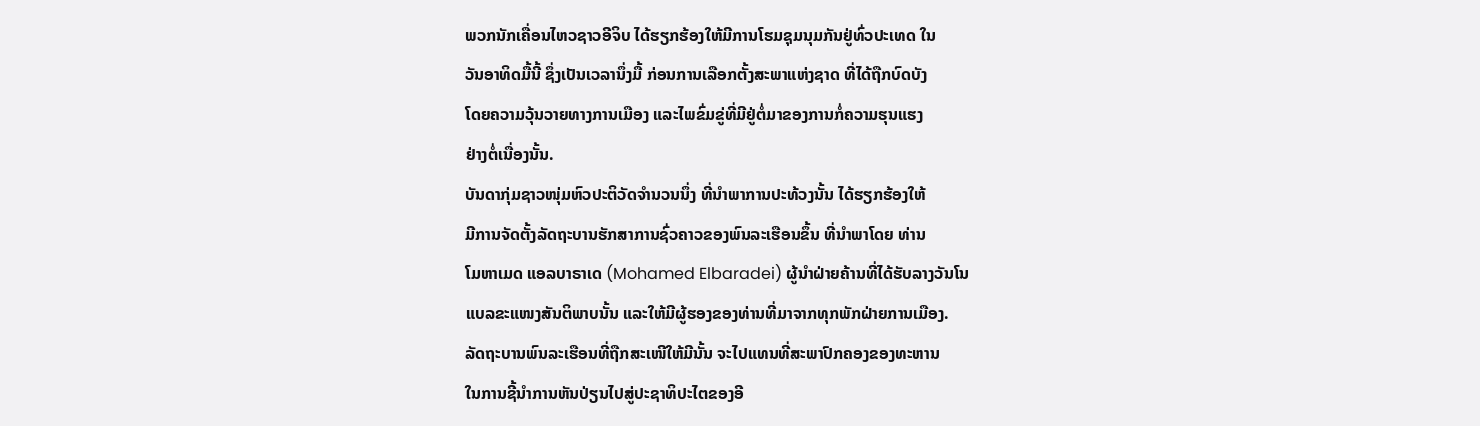ພວກນັກເຄື່ອນໄຫວຊາວອີຈິບ ໄດ້ຮຽກຮ້ອງໃຫ້ມີການໂຮມຊຸມນຸມກັນຢູ່ທົ່ວປະເທດ ໃນ
ວັນອາທິດມື້ນີ້ ຊຶ່ງເປັນເວລານຶ່ງມື້ ກ່ອນການເລືອກຕັ້ງສະພາແຫ່ງຊາດ ທີ່ໄດ້ຖືກບົດບັງ
ໂດຍຄວາມວຸ້ນວາຍທາງການເມືອງ ແລະໄພຂົ່ມຂູ່ທີ່ມີຢູ່ຕໍ່ມາຂອງການກໍ່ຄວາມຮຸນແຮງ
ຢ່າງຕໍ່ເນື່ອງນັ້ນ.
ບັນດາກຸ່ມຊາວໜຸ່ມຫົວປະຕິວັດຈໍານວນນຶ່ງ ທີ່ນໍາພາການປະທ້ວງນັ້ນ ໄດ້ຮຽກຮ້ອງໃຫ້
ມີການຈັດຕັ້ງລັດຖະບານຮັກສາການຊົ່ວຄາວຂອງພົນລະເຮືອນຂຶ້ນ ທີ່ນໍາພາໂດຍ ທ່ານ
ໂມຫາເມດ ແອລບາຣາເດ (Mohamed Elbaradei) ຜູ້ນໍາຝ່າຍຄ້ານທີ່ໄດ້ຮັບລາງວັນໂນ
ແບລຂະແໜງສັນຕິພາບນັ້ນ ແລະໃຫ້ມີຜູ້ຮອງຂອງທ່ານທີ່ມາຈາກທຸກພັກຝ່າຍການເມືອງ.
ລັດຖະບານພົນລະເຮືອນທີ່ຖືກສະເໜີໃຫ້ມີນັ້ນ ຈະໄປແທນທີ່ສະພາປົກຄອງຂອງທະຫານ
ໃນການຊີ້ນໍາການຫັນປ່ຽນໄປສູ່ປະຊາທິປະໄຕຂອງອີ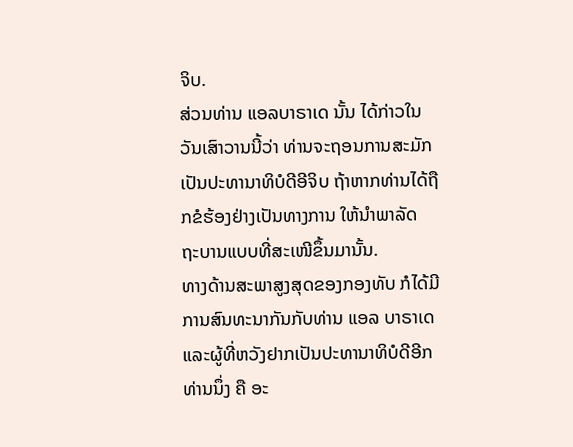ຈິບ.
ສ່ວນທ່ານ ແອລບາຣາເດ ນັ້ນ ໄດ້ກ່າວໃນວັນເສົາວານນີ້ວ່າ ທ່ານຈະຖອນການສະມັກ
ເປັນປະທານາທິບໍດີອີຈິບ ຖ້າຫາກທ່ານໄດ້ຖືກຂໍຮ້ອງຢ່າງເປັນທາງການ ໃຫ້ນໍາພາລັດ
ຖະບານແບບທີ່ສະເໜີຂຶ້ນມານັ້ນ.
ທາງດ້ານສະພາສູງສຸດຂອງກອງທັບ ກໍໄດ້ມີການສົນທະນາກັນກັບທ່ານ ແອລ ບາຣາເດ
ແລະຜູ້ທີ່ຫວັງຢາກເປັນປະທານາທິບໍດີອີກທ່ານນຶ່ງ ຄື ອະ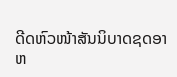ດີດຫົວໜ້າສັນນິບາດຊດອາ
ຫ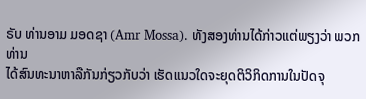ຣັບ ທ່ານອາມ ມອດຊາ (Amr Mossa). ທັງສອງທ່ານໄດ້ກ່າວແຕ່ພຽງວ່າ ພວກທ່ານ
ໄດ້ສົນທະນາຫາລືກັນກ່ຽວກັບວ່າ ເຮັດແນວໃດຈະຍຸດຕິວິກິດການໃນປັດຈຸ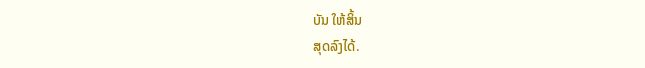ບັນ ໃຫ້ສິ້ນ
ສຸດລົງໄດ້.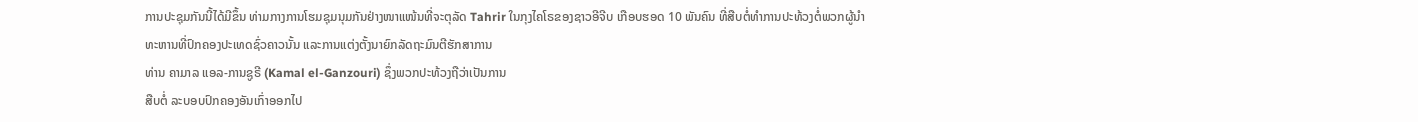ການປະຊຸມກັນນີ້ໄດ້ມີຂຶ້ນ ທ່າມກາງການໂຮມຊຸມນຸມກັນຢ່າງໜາແໜ້ນທີ່ຈະຕຸລັດ Tahrir ໃນກຸງໄຄໂຣຂອງຊາວອີຈີບ ເກືອບຮອດ 10 ພັນຄົນ ທີ່ສືບຕໍ່ທໍາການປະທ້ວງຕໍ່ພວກຜູ້ນໍາ
ທະຫານທີ່ປົກຄອງປະເທດຊົ່ວຄາວນັ້ນ ແລະການແຕ່ງຕັ້ງນາຍົກລັດຖະມົນຕີຮັກສາການ
ທ່ານ ຄາມາລ ແອລ-ການຊູຣີ (Kamal el-Ganzouri) ຊຶ່ງພວກປະທ້ວງຖືວ່າເປັນການ
ສືບຕໍ່ ລະບອບປົກຄອງອັນເກົ່າອອກໄປ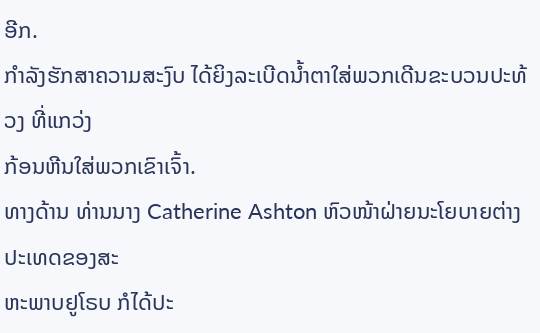ອີກ.
ກໍາລັງຮັກສາຄວາມສະງົບ ໄດ້ຍິງລະເບີດນໍ້າຕາໃສ່ພວກເດີນຂະບວນປະທ້ວງ ທີ່ແກວ່ງ
ກ້ອນຫີນໃສ່ພວກເຂົາເຈົ້າ.
ທາງດ້ານ ທ່ານນາງ Catherine Ashton ຫົວໜ້າຝ່າຍນະໂຍບາຍຕ່າງປະເທດຂອງສະ
ຫະພາບຢູໂຣບ ກໍໄດ້ປະ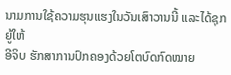ນາມການໃຊ້ຄວາມຮຸນແຮງໃນວັນເສົາວານນີ້ ແລະໄດ້ຊຸກຍູ້ໃຫ້
ອີຈິບ ຮັກສາການປົກຄອງດ້ວຍໂຕບົດກົດໝາຍ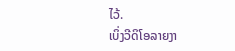ໄວ້.
ເບິ່ງວີດິໂອລາຍງາ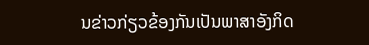ນຂ່າວກ່ຽວຂ້ອງກັນເປັນພາສາອັງກິດ